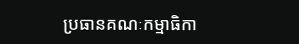ប្រធានគណៈកម្មាធិកា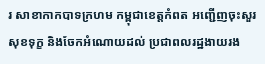រ សាខាកាកបាទក្រហម កម្ពុជាខេត្តកំពត អញ្ជើញចុះសួរសុខទុក្ខ និងចែកអំណោយដល់ ប្រជាពលរដ្ឋងាយរង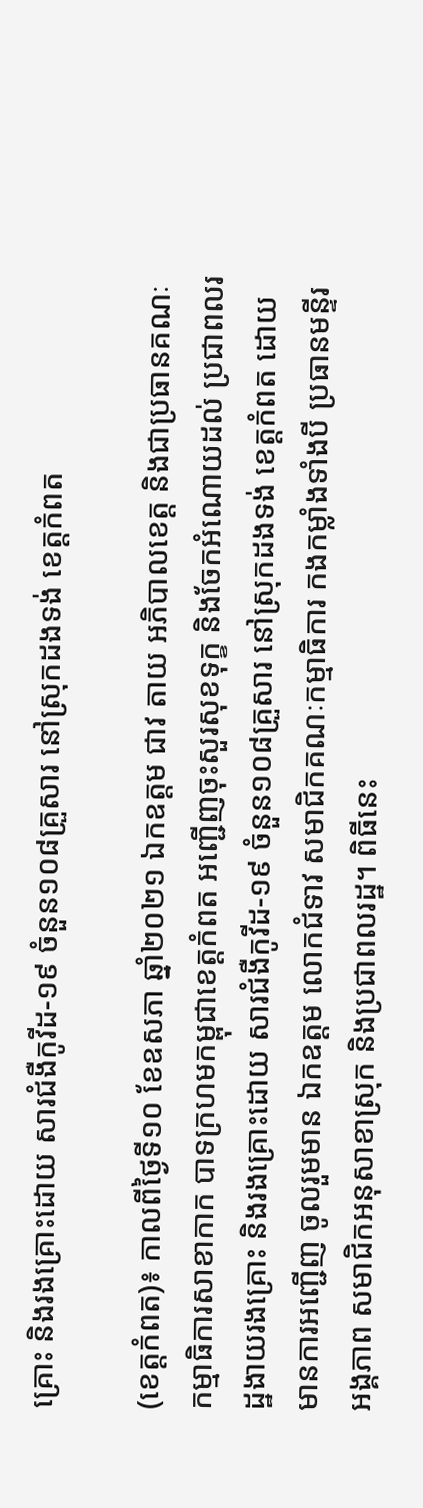គ្រោះ និងរងគ្រោះដោយ សារជំងឺកូវីដ-១៩ ចំនួន១០៨គ្រួសារ នៅស្រុកដងទង់ ខេត្តកំពត

(ខេត្តកំពត)៖ កាលពីថ្ងៃទី១០ ខែឧសភា ឆ្នាំ២០២១ ឯកឧត្តម ជាវ តាយ អភិបាលខេត្ត និងជាប្រធានគណៈកម្មាធិការសាខាកាក បាទក្រហមកម្ពុជាខេត្តកំពត អញ្ជើញចុះសួរសុខទុក្ខ និងចែកអំណោយដល់ ប្រជាពលរដ្ឋងាយរងគ្រោះ និងរងគ្រោះដោយ សារជំងឺកូវីដ-១៩ ចំនួន១០៨គ្រួសារ នៅស្រុកដងទង់ ខេត្តកំពត ដោយមានការអញ្ជេីញ ចូលរួមមាន ឯកឧត្ដម លោកជំទាវ សមាជិកគណៈកម្មាធិការ កងកម្លាំងទាំងបី ប្រធានមន្ទីរ អង្គភាព សមាជិកអនុសាខាស្រុក និងប្រជាពលរដ្ឋ។ ពិធីនេះ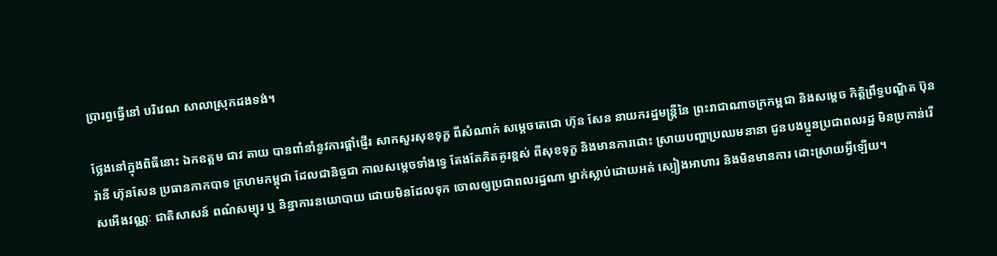ប្រារព្ធធ្វើនៅ បរិវេណ សាលាស្រុកដងទង់។

ថ្លែងនៅក្នុងពិធីនោះ ឯកឧត្តម ជាវ តាយ បានពាំនាំនូវការផ្តាំផ្ញើរ សាកសួរសុខទុក្ខ ពីសំណាក់ សម្ដេចតេជោ ហ៊ុន សែន នាយករដ្ឋមន្ត្រីនៃ ព្រះរាជាណាចក្រកម្ពជា និងសម្តេច កិត្តិព្រឹទ្ធបណ្ឌិត ប៊ុន រ៉ានី ហ៊ុនសែន ប្រធានកាកបាទ ក្រហមកម្ពុជា ដែលជានិច្ចជា កាលសម្តេចទាំងទ្វេ តែងតែគិតគូរខ្ពស់ ពីសុខទុក្ខ និងមានការដោះ ស្រាយបញ្ហាប្រឈមនានា ជូនបងប្អូនប្រជាពលរដ្ឋ មិនប្រកាន់រើសអើងវណ្ណៈ ជាតិសាសន៍ ពណ៌សម្បុរ ឬ និន្នាការនយោបាយ ដោយមិនដែលទុក ចោលឲ្យប្រជាពលរដ្ឋណា ម្នាក់ស្លាប់ដោយអត់ ស្បៀងអាហារ និងមិនមានការ ដោះស្រាយអ្វីឡើយ។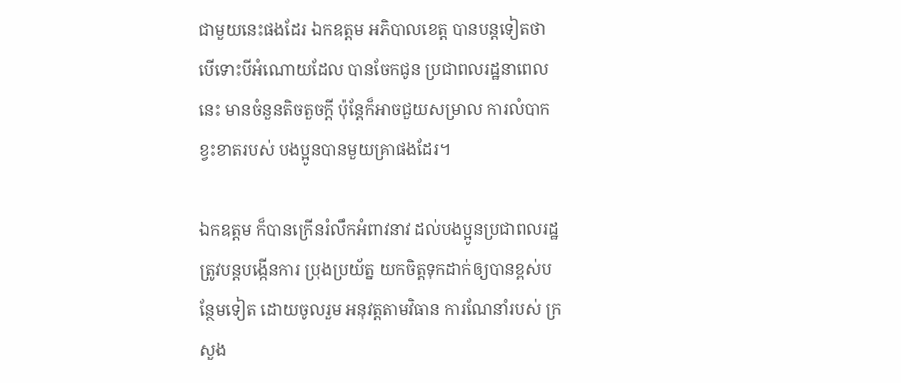ជាមួយនេះផងដែរ ឯកឧត្តម អភិបាលខេត្ត បានបន្តទៀតថា បើទោះបីអំណោយដែល បានចែកជូន ប្រជាពលរដ្ឋនាពេលនេះ មានចំនួនតិចតួចក្ដី ប៉ុន្តែក៏អាចជួយសម្រាល ការលំបាកខ្វះខាតរបស់ បងប្អូនបានមួយគ្រាផងដែរ។

ឯកឧត្តម ក៏បានក្រើនរំលឹកអំពាវនាវ ដល់បងប្អូនប្រជាពលរដ្ឋ ត្រូវបន្តបង្កើនការ ប្រុងប្រយ័ត្ន យកចិត្តទុកដាក់ឲ្យបានខ្ពស់បន្ថែមទៀត ដោយចូលរួម អនុវត្តតាមវិធាន ការណែនាំរបស់ ក្រសួង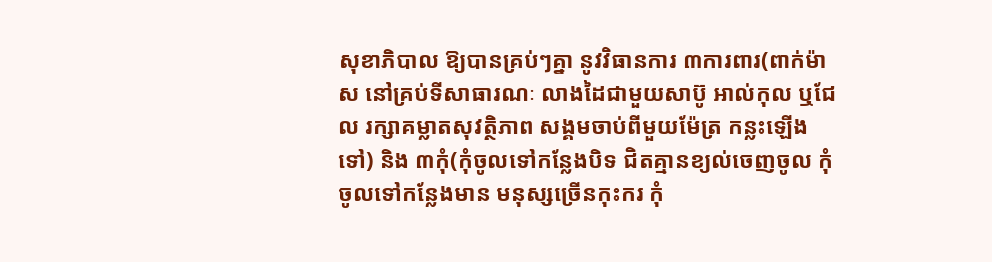សុខាភិបាល ឱ្យបានគ្រប់ៗគ្នា នូវវិធានការ ៣ការពារ(ពាក់ម៉ាស នៅគ្រប់ទីសាធារណៈ លាងដៃជាមួយសាប៊ូ អាល់កុល ឬជែល រក្សាគម្លាតសុវត្ថិភាព សង្គមចាប់ពីមួយម៉ែត្រ កន្លះឡើងទៅ) និង ៣កុំ(កុំចូលទៅកន្លែងបិទ ជិតគ្មានខ្យល់ចេញចូល កុំចូលទៅកន្លែងមាន មនុស្សច្រើនកុះករ កុំ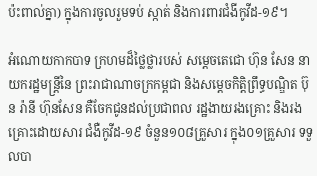ប៉ះពាល់គ្នា) ក្នុងការចូលរួមទប់ ស្កាត់ និងការពារជំងីកូវីដ-១៩។

អំណោយកាកបាទ ក្រហមដ៏ថ្លៃថ្លារបស់ សម្ដេចតេជោ ហ៊ុន សែន នាយករដ្ឋមន្ត្រីនៃ ព្រះរាជាណាចក្រកម្ពជា និងសម្តេចកិត្តិព្រឹទ្ធបណ្ឌិត ប៊ុន រ៉ានី ហ៊ុនសែន គឺចែកជូនដល់ប្រជាពល រដ្ឋងាយរងគ្រោះ និងរងគ្រោះដោយសារ ជំងឺកូវីដ-១៩ ចំនួន១០៨គ្រួសារ ក្នុង០១គ្រួសារ ទទួលបា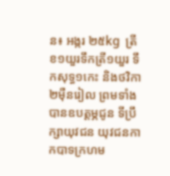ន៖ អង្ករ ២៥kg  ត្រីខ១យួរទឹកត្រី១យួរ ទឹកសុទ្ធ១កេះ និងថវិកា២ម៉ឺនរៀល ព្រមទាំងបានឧបត្តម្ភជូន ទីប្រឹក្សាយុវជន យុវជនកាកបាទក្រហម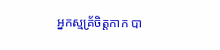អ្នកស្មគ្រ័ចិត្តកាក បា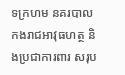ទក្រហម នគរបាល កងរាជអាវុធហត្ថ និងប្រជាការពារ សរុប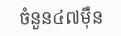ចំនួន៤៧ម៉ឺន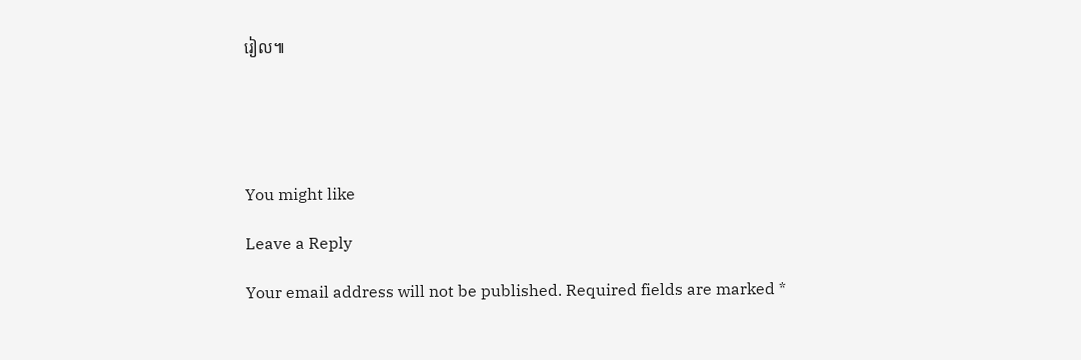រៀល៕





You might like

Leave a Reply

Your email address will not be published. Required fields are marked *